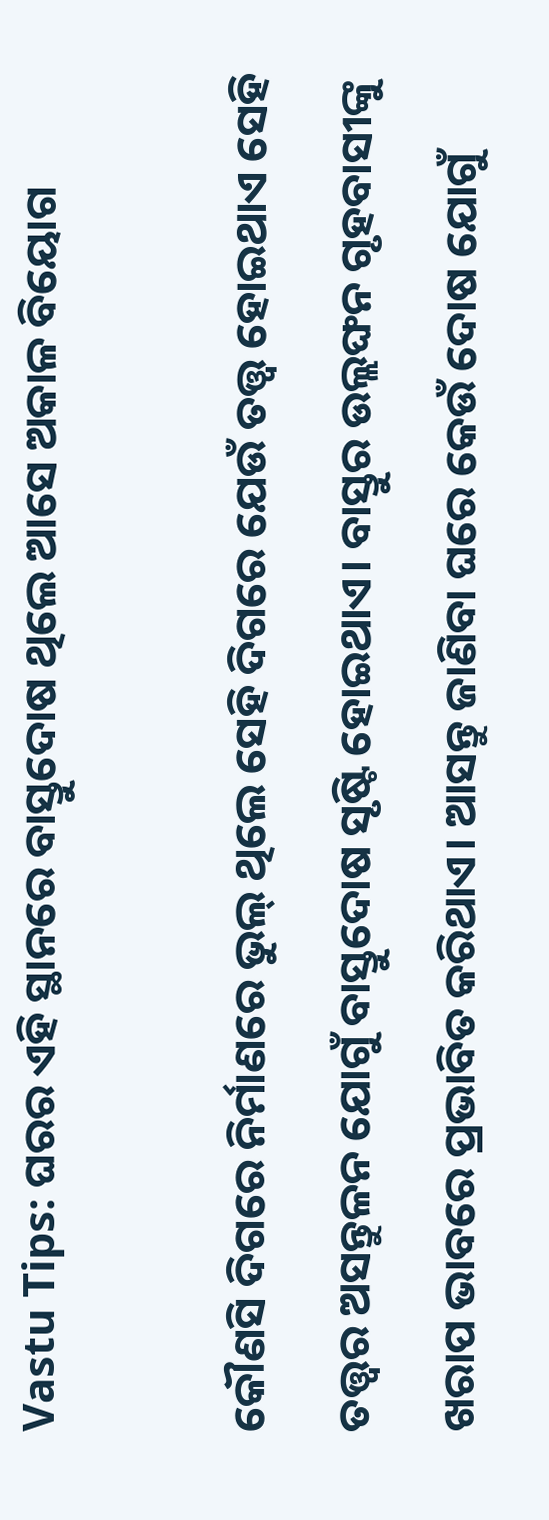Vastu Tips: ଘରର ଏହି ସ୍ଥାନରେ ବାସ୍ତୁଦୋଷ ଥିଲେ ଆସେ ଅକାଳ ବିୟୋଗ

କୌଣସି ଦିଗରେ ନିର୍ମାଣରେ ଭୁଲ୍‌ ଥିଲେ ସେହି ଦିଗରେ ଯେଉଁ ତତ୍ତ୍ୱ ହୋଇଥାଏ ସେହି ତତ୍ତ୍ୱର ଅସନ୍ତୁଳନ ଯୋଗୁଁ ବାସ୍ତୁଦୋଷ ସୃଷ୍ଟି ହୋଇଥାଏ। ବାସ୍ତୁର ଉଲ୍ଲଙ୍ଘନ ଗୃହବାସୀଙ୍କୁ ଖରାପ ଭାବରେ ପ୍ରଭାବିତ କରିଥାଏ। ଆସନ୍ତୁ ଜାଣିବା ଘରେ କେଉଁ ଦୋଷ ଯୋଗୁଁ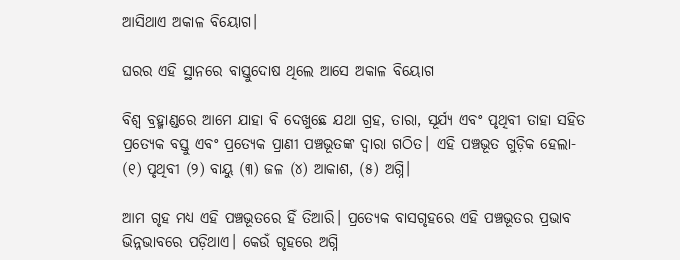ଆସିଥାଏ ଅକାଳ ବିୟୋଗ।

ଘରର ଏହି ସ୍ଥାନରେ ବାସ୍ତୁଦୋଷ ଥିଲେ ଆସେ ଅକାଳ ବିୟୋଗ

ବିଶ୍ୱ ବ୍ରହ୍ମାଣ୍ଡରେ ଆମେ ଯାହା ବି ଦେଖୁଛେ ଯଥା ଗ୍ରହ, ତାରା, ସୂର୍ଯ୍ୟ ଏବଂ ପୃଥିବୀ ତାହା ସହିତ ପ୍ରତ୍ୟେକ ବସ୍ତୁ ଏବଂ ପ୍ରତ୍ୟେକ ପ୍ରାଣୀ ପଞ୍ଚଭୂତଙ୍କ ଦ୍ୱାରା ଗଠିତ। ଏହି ପଞ୍ଚଭୂତ ଗୁଡ଼ିକ ହେଲା- (୧) ପୃଥିବୀ (୨) ବାୟୁ (୩) ଜଳ (୪) ଆକାଶ, (୫) ଅଗ୍ନି।

ଆମ ଗୃହ ମଧ୍ୟ ଏହି ପଞ୍ଚଭୂତରେ ହିଁ ତିଆରି। ପ୍ରତ୍ୟେକ ବାସଗୃହରେ ଏହି ପଞ୍ଚଭୂତର ପ୍ରଭାବ ଭିନ୍ନଭାବରେ ପଡ଼ିଥାଏ। କେଉଁ ଗୃହରେ ଅଗ୍ନି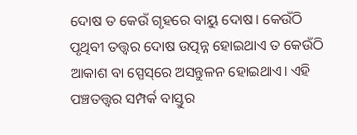ଦୋଷ ତ କେଉଁ ଗୃହରେ ବାୟୁ ଦୋଷ। କେଉଁଠି ପୃଥିବୀ ତତ୍ତ୍ୱର ଦୋଷ ଉତ୍ପନ୍ନ ହୋଇଥାଏ ତ କେଉଁଠି ଆକାଶ ବା ସ୍ପେସ୍‌ରେ ଅସନ୍ତୁଳନ ହୋଇଥାଏ। ଏହି ପଞ୍ଚତତ୍ତ୍ୱର ସମ୍ପର୍କ ବାସ୍ତୁର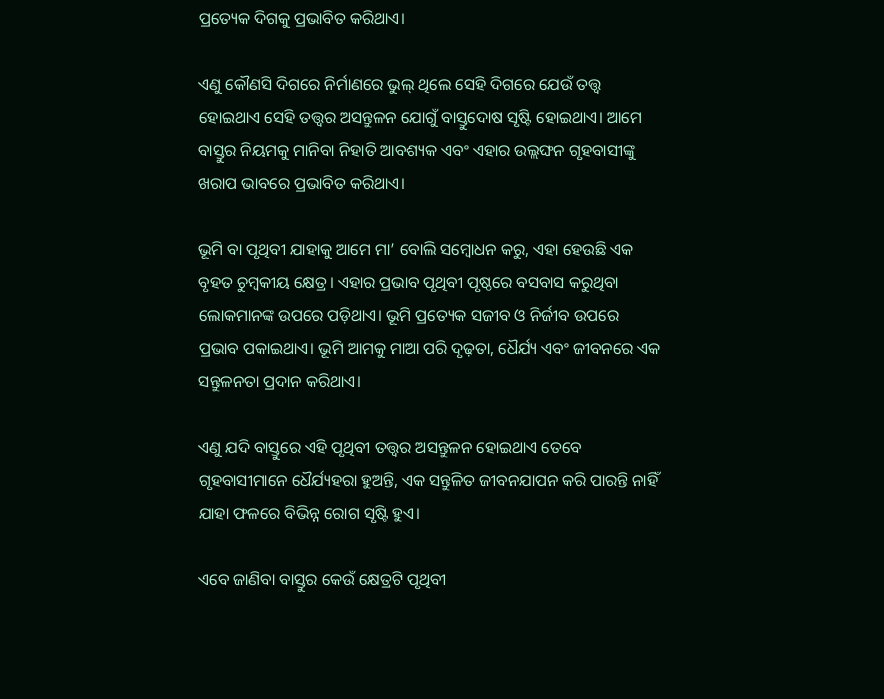ପ୍ରତ୍ୟେକ ଦିଗକୁ ପ୍ରଭାବିତ କରିଥାଏ।

ଏଣୁ କୌଣସି ଦିଗରେ ନିର୍ମାଣରେ ଭୁଲ୍‌ ଥିଲେ ସେହି ଦିଗରେ ଯେଉଁ ତତ୍ତ୍ୱ ହୋଇଥାଏ ସେହି ତତ୍ତ୍ୱର ଅସନ୍ତୁଳନ ଯୋଗୁଁ ବାସ୍ତୁଦୋଷ ସୃଷ୍ଟି ହୋଇଥାଏ। ଆମେ ବାସ୍ତୁର ନିୟମକୁ ମାନିବା ନିହାତି ଆବଶ୍ୟକ ଏବଂ ଏହାର ଉଲ୍ଲଙ୍ଘନ ଗୃହବାସୀଙ୍କୁ ଖରାପ ଭାବରେ ପ୍ରଭାବିତ କରିଥାଏ।

ଭୂମି ବା ପୃଥିବୀ ଯାହାକୁ ଆମେ ମା’ ବୋଲି ସମ୍ବୋଧନ କରୁ, ଏହା ହେଉଛି ଏକ ବୃହତ ଚୁମ୍ବକୀୟ କ୍ଷେତ୍ର। ଏହାର ପ୍ରଭାବ ପୃଥିବୀ ପୃଷ୍ଠରେ ବସବାସ କରୁଥିବା ଲୋକମାନଙ୍କ ଉପରେ ପଡ଼ିଥାଏ। ଭୂମି ପ୍ରତ୍ୟେକ ସଜୀବ ଓ ନିର୍ଜୀବ ଉପରେ ପ୍ରଭାବ ପକାଇଥାଏ। ଭୂମି ଆମକୁ ମାଆ ପରି ଦୃଢ଼ତା, ଧୈର୍ଯ୍ୟ ଏବଂ ଜୀବନରେ ଏକ ସନ୍ତୁଳନତା ପ୍ରଦାନ କରିଥାଏ।

ଏଣୁ ଯଦି ବାସ୍ତୁରେ ଏହି ପୃଥିବୀ ତତ୍ତ୍ୱର ଅସନ୍ତୁଳନ ହୋଇଥାଏ ତେବେ ଗୃହବାସୀମାନେ ଧୈର୍ଯ୍ୟହରା ହୁଅନ୍ତି, ଏକ ସନ୍ତୁଳିତ ଜୀବନଯାପନ କରି ପାରନ୍ତି ନାହିଁ ଯାହା ଫଳରେ ବିଭିନ୍ନ ରୋଗ ସୃଷ୍ଟି ହୁଏ।

ଏବେ ଜାଣିବା ବାସ୍ତୁର କେଉଁ କ୍ଷେତ୍ରଟି ପୃଥିବୀ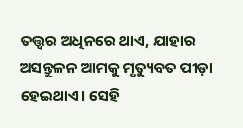ତତ୍ତ୍ୱର ଅଧିନରେ ଥାଏ, ଯାହାର ଅସନ୍ତୁଳନ ଆମକୁ ମୃତ୍ୟୁବତ ପୀଡ଼ା ହେଇଥାଏ। ସେହି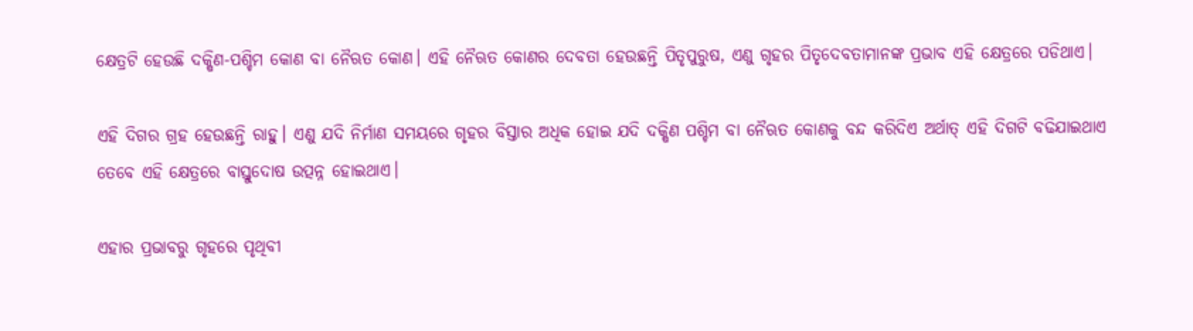କ୍ଷେତ୍ରଟି ହେଉଛି ଦକ୍ଷିଣ-ପଶ୍ଚିମ କୋଣ ବା ନୈଋତ କୋଣ। ଏହି ନୈଋତ କୋଣର ଦେବତା ହେଉଛନ୍ତି ପିତୃପୁରୁଷ, ଏଣୁ ଗୃହର ପିତୃଦେବତାମାନଙ୍କ ପ୍ରଭାବ ଏହି କ୍ଷେତ୍ରରେ ପଡିଥାଏ।

ଏହି ଦିଗର ଗ୍ରହ ହେଉଛନ୍ତି ରାହୁ। ଏଣୁ ଯଦି ନିର୍ମାଣ ସମୟରେ ଗୃହର ବିସ୍ତାର ଅଧିକ ହୋଇ ଯଦି ଦକ୍ଷିଣ ପଶ୍ଚିମ ବା ନୈଋତ କୋଣକୁ ବନ୍ଦ କରିଦିଏ ଅର୍ଥାତ୍ ଏହି ଦିଗଟି ବଢିଯାଇଥାଏ ତେବେ ଏହି କ୍ଷେତ୍ରରେ ବାସ୍ତୁଦୋଷ ଉତ୍ପନ୍ନ ହୋଇଥାଏ।

ଏହାର ପ୍ରଭାବରୁ ଗୃହରେ ପୃଥିବୀ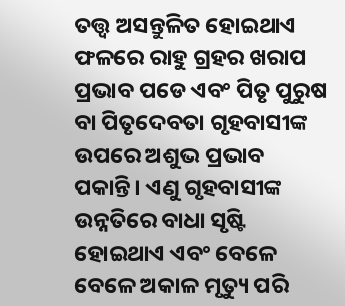ତତ୍ତ୍ୱ ଅସନ୍ତୁଳିତ ହୋଇଥାଏ ଫଳରେ ରାହୁ ଗ୍ରହର ଖରାପ ପ୍ରଭାବ ପଡେ ଏବଂ ପିତୃ ପୁରୁଷ ବା ପିତୃଦେବତା ଗୃହବାସୀଙ୍କ ଉପରେ ଅଶୁଭ ପ୍ରଭାବ ପକାନ୍ତି। ଏଣୁ ଗୃହବାସୀଙ୍କ ଉନ୍ନତିରେ ବାଧା ସୃଷ୍ଟି ହୋଇଥାଏ ଏବଂ ବେଳେ ବେଳେ ଅକାଳ ମୃତ୍ୟୁ ପରି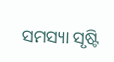ସମସ୍ୟା ସୃଷ୍ଟି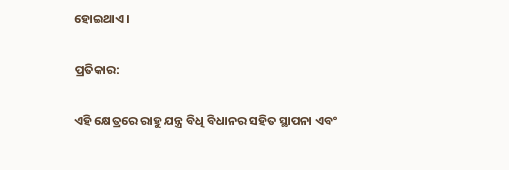ହୋଇଥାଏ।

ପ୍ରତିକାର:

ଏହି କ୍ଷେତ୍ରରେ ରାହୁ ଯନ୍ତ୍ର ବିଧି ବିଧାନର ସହିତ ସ୍ଥାପନା ଏବଂ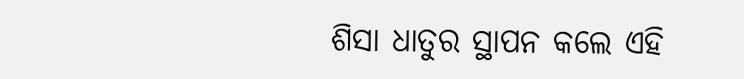ଶିସା ଧାତୁର ସ୍ଥାପନ କଲେ ଏହି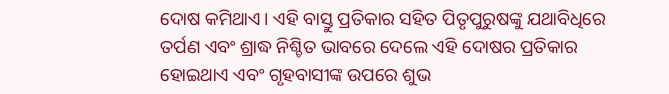ଦୋଷ କମିଥାଏ। ଏହି ବାସ୍ତୁ ପ୍ରତିକାର ସହିତ ପିତୃପୁରୁଷଙ୍କୁ ଯଥାବିଧିରେ ତର୍ପଣ ଏବଂ ଶ୍ରାଦ୍ଧ ନିଶ୍ଚିତ ଭାବରେ ଦେଲେ ଏହି ଦୋଷର ପ୍ରତିକାର ହୋଇଥାଏ ଏବଂ ଗୃହବାସୀଙ୍କ ଉପରେ ଶୁଭ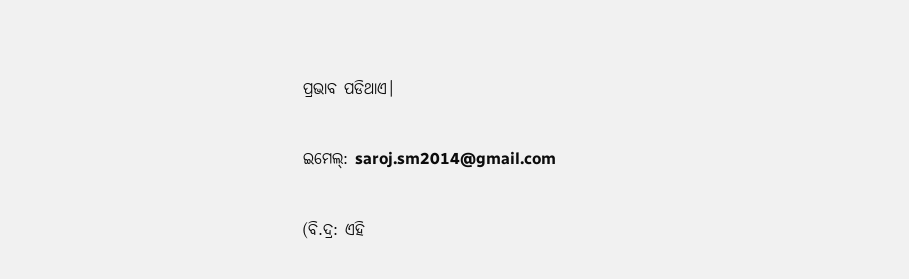ପ୍ରଭାବ ପଡିଥାଏ।

ଇମେଲ୍: saroj.sm2014@gmail.com

(ବି.ଦ୍ର: ଏହି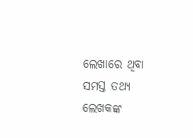ଲେଖାରେ ଥିବା ସମସ୍ତ ତଥ୍ୟ ଲେଖକଙ୍କ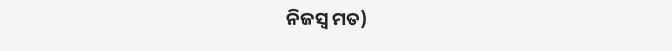ନିଜସ୍ୱ ମତ)